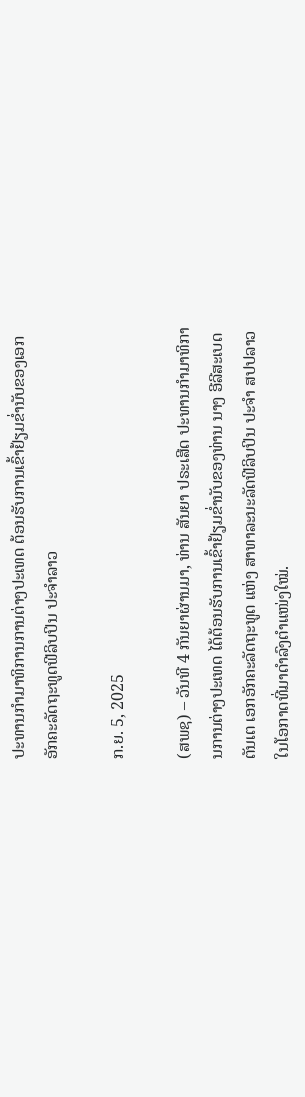ປະທານກຳມາທິການການຕ່າງປະເທດ ຕ້ອນຮັບການເຂົ້າຢ້ຽມຂ່ຳນັບຂອງເອກອັກຄະລັດຖະທູດຟີລິບປິນ ປະຈຳລາວ

ກ.ຍ. 5, 2025

(ສພຊ) – ວັນທີ 4 ກັນຍາຜ່ານມາ, ທ່ານ ສັນຍາ ປຣະເສີດ ປະທານກຳມາທິການການຕ່າງປະເທດ ໄດ້ຕ້ອນຮັບການເຂົ້າຢ້ຽມຂ່ຳນັບຂອງທ່ານ ນາງ ອີລີສະເບດ ຕັນເຕ ເອກອັກຄະລັດຖະທູດ ແຫ່ງ ສາທາລະນະລັດຟີລິບປິນ ປະຈຳ ສປປລາວ ໃນໂອກາດທີ່ມາດຳລົງຕຳແໜ່ງໃໝ່.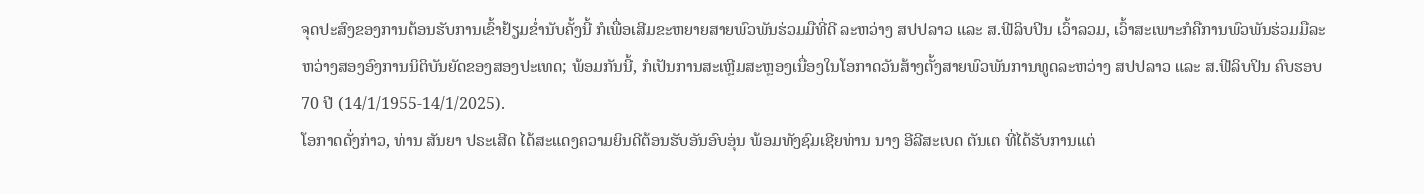ຈຸດປະສົງຂອງການຕ້ອນຮັບການເຂົ້າຢ້ຽມຂໍ່ານັບຄັ້ງນີ້ ກໍເພື່ອເສີມຂະຫຍາຍສາຍພົວພັນຮ່ວມມືທີ່ດີ ລະຫວ່າງ ສປປລາວ ແລະ ສ.ຟີລິບປິນ ເວົ້າລວມ, ເວົ້າສະເພາະກໍຄືການພົວພັນຮ່ວມມືລະຫວ່າງສອງອົງການນິຕິບັນຍັດຂອງສອງປະເທດ; ພ້ອມກັນນີ້, ກໍເປັນການສະເຫຼີມສະຫຼອງເນື່ອງໃນໂອກາດວັນສ້າງຕັ້ງສາຍພົວພັນການທູດລະຫວ່າງ ສປປລາວ ແລະ ສ.ຟີລິບປິນ ຄົບຮອບ 70 ປີ (14/1/1955-14/1/2025).
ໂອກາດດັ່ງກ່າວ, ທ່ານ ສັນຍາ ປຣະເສີດ ໄດ້ສະແດງຄວາມຍິນດີຕ້ອນຮັບອັນອົບອຸ່ນ ພ້ອມທັງຊົມເຊີຍທ່ານ ນາງ ອີລີສະເບດ ຕັນເຕ ທີ່ໄດ້ຮັບການແຕ່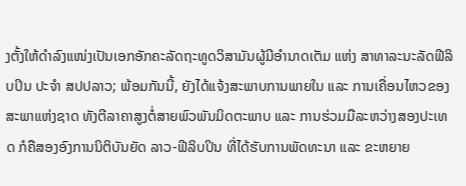ງຕັ້ງໃຫ້ດຳລົງແໜ່ງເປັນເອກອັກຄະລັດຖະທູດວິສາມັນຜູ້ມີອຳນາດເຕັມ ແຫ່ງ ສາທາລະນະລັດຟີລິບປິນ ປະຈຳ ສປປລາວ; ພ້ອມກັນນີ້, ຍັງໄດ້ແຈ້ງສະພາບການພາຍໃນ ແລະ ການເຄື່ອນໄຫວຂອງສະພາແຫ່ງຊາດ ທັງຕີລາຄາສູງຕໍ່ສາຍພົວພັນມິດຕະພາບ ແລະ ການຮ່ວມມືລະຫວ່າງສອງປະເທດ ກໍຄືສອງອົງການນິຕິບັນຍັດ ລາວ-ຟີລິບປິນ ທີ່ໄດ້ຮັບການພັດທະນາ ແລະ ຂະຫຍາຍ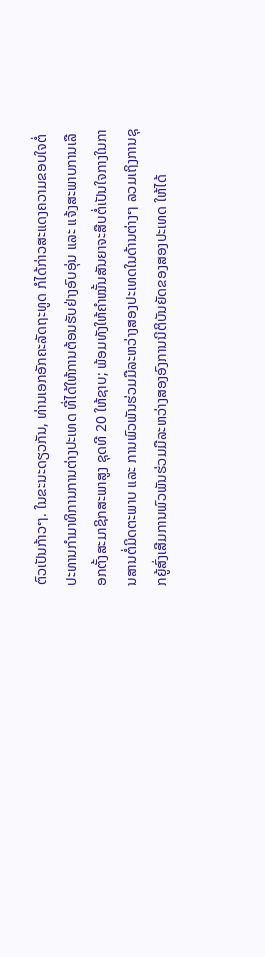ຕົວເປັນກ້າວໆ. ໃນຂະນະດຽວກັນ, ທ່ານເອກອັກຄະລັດຖະທູດ ກໍໄດ້ກ່າວສະແດງຄວາມຂອບໃຈຕໍ່ປະທານກຳມາທິການການຕ່າງປະເທດ ທີ່ໄດ້ໃຫ້ການຕ້ອນຮັບຢ່າງອົບອຸ່ນ ແລະ ແຈ້ງສະພາບການເລືອກຕັ້ງສະມາຊິກສະພາສູງ ຊຸດທີ 20 ໃຫ້ຊາບ; ພ້ອມທັງໃຫ້ຄຳໝັ້ນສັນຍາຈະສືບຕໍ່ເປັນໃຈກາງໃນການສານຕໍ່ມິດຕະພາບ ແລະ ການພົວພັນຮ່ວມມືລະຫວ່າງສອງປະເທດໃນດ້ານຕ່າງໆ ລວມເຖິງການຊຸກຍູ້ສົ່ງເສີມການພົວພັນຮ່ວມມືລະຫວ່າງສອງອົງການນິຕິບັນຍັດຂອງສອງປະເທດ ໃຫ້ໄດ້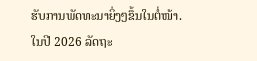ຮັບການພັດທະນາຍິ່ງໆຂຶ້ນໃນຕໍ່ໜ້າ.
ໃນປີ 2026 ລັດຖະ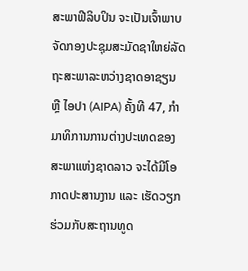ສະພາຟີລິບປິນ ຈະເປັນເຈົ້າພາບຈັດກອງປະຊຸມສະມັດຊາໃຫຍ່ລັດຖະສະພາລະຫວ່າງຊາດອາຊຽນ ຫຼື ໄອປາ (AIPA) ຄັ້ງທີ 47, ກຳມາທິການການຕ່າງປະເທດຂອງສະພາແຫ່ງຊາດລາວ ຈະໄດ້ມີໂອກາດປະສານງານ ແລະ ເຮັດວຽກຮ່ວມກັບສະຖານທູດ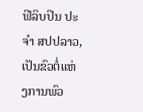ຟີລິບປິນ ປະຈຳ ສປປລາວ, ເປັນຂົວຕໍ່ແຫ່ງການພົວ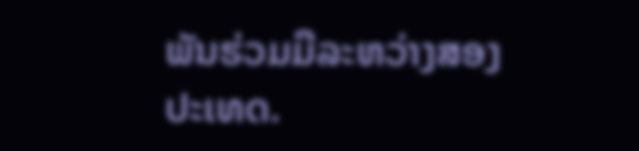ພັນຮ່ວມມືລະຫວ່າງສອງປະເທດ.